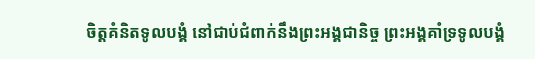ចិត្តគំនិតទូលបង្គំ នៅជាប់ជំពាក់នឹងព្រះអង្គជានិច្ច ព្រះអង្គគាំទ្រទូលបង្គំ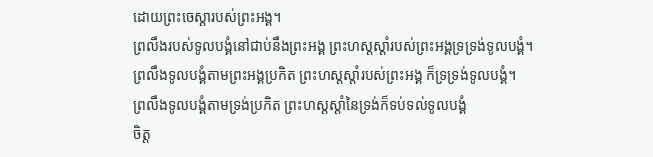ដោយព្រះចេស្ដារបស់ព្រះអង្គ។
ព្រលឹងរបស់ទូលបង្គំនៅជាប់នឹងព្រះអង្គ ព្រះហស្តស្ដាំរបស់ព្រះអង្គទ្រទ្រង់ទូលបង្គំ។
ព្រលឹងទូលបង្គំតាមព្រះអង្គប្រកិត ព្រះហស្តស្តាំរបស់ព្រះអង្គ ក៏ទ្រទ្រង់ទូលបង្គំ។
ព្រលឹងទូលបង្គំតាមទ្រង់ប្រកិត ព្រះហស្តស្តាំនៃទ្រង់ក៏ទប់ទល់ទូលបង្គំ
ចិត្ត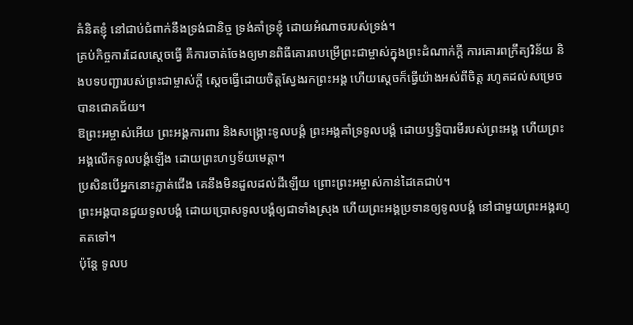គំនិតខ្ញុំ នៅជាប់ជំពាក់នឹងទ្រង់ជានិច្ច ទ្រង់គាំទ្រខ្ញុំ ដោយអំណាចរបស់ទ្រង់។
គ្រប់កិច្ចការដែលស្ដេចធ្វើ គឺការចាត់ចែងឲ្យមានពិធីគោរពបម្រើព្រះជាម្ចាស់ក្នុងព្រះដំណាក់ក្ដី ការគោរពក្រឹត្យវិន័យ និងបទបញ្ជារបស់ព្រះជាម្ចាស់ក្ដី ស្ដេចធ្វើដោយចិត្តស្វែងរកព្រះអង្គ ហើយស្ដេចក៏ធ្វើយ៉ាងអស់ពីចិត្ត រហូតដល់សម្រេចបានជោគជ័យ។
ឱព្រះអម្ចាស់អើយ ព្រះអង្គការពារ និងសង្គ្រោះទូលបង្គំ ព្រះអង្គគាំទ្រទូលបង្គំ ដោយឫទ្ធិបារមីរបស់ព្រះអង្គ ហើយព្រះអង្គលើកទូលបង្គំឡើង ដោយព្រះហឫទ័យមេត្តា។
ប្រសិនបើអ្នកនោះភ្លាត់ជើង គេនឹងមិនដួលដល់ដីឡើយ ព្រោះព្រះអម្ចាស់កាន់ដៃគេជាប់។
ព្រះអង្គបានជួយទូលបង្គំ ដោយប្រោសទូលបង្គំឲ្យជាទាំងស្រុង ហើយព្រះអង្គប្រទានឲ្យទូលបង្គំ នៅជាមួយព្រះអង្គរហូតតទៅ។
ប៉ុន្តែ ទូលប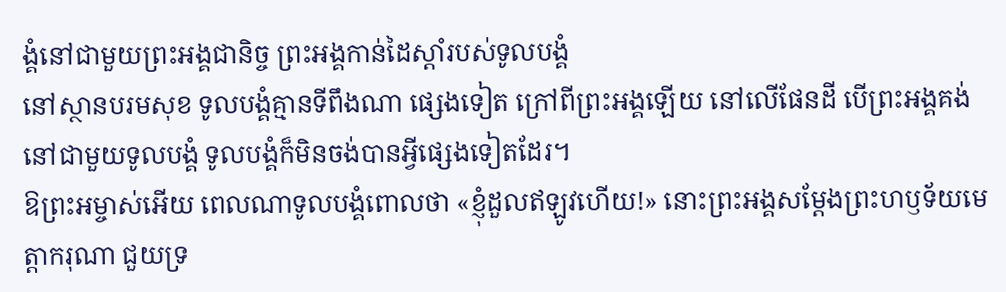ង្គំនៅជាមួយព្រះអង្គជានិច្ច ព្រះអង្គកាន់ដៃស្ដាំរបស់ទូលបង្គំ
នៅស្ថានបរមសុខ ទូលបង្គំគ្មានទីពឹងណា ផ្សេងទៀត ក្រៅពីព្រះអង្គឡើយ នៅលើផែនដី បើព្រះអង្គគង់នៅជាមួយទូលបង្គំ ទូលបង្គំក៏មិនចង់បានអ្វីផ្សេងទៀតដែរ។
ឱព្រះអម្ចាស់អើយ ពេលណាទូលបង្គំពោលថា «ខ្ញុំដួលឥឡូវហើយ!» នោះព្រះអង្គសម្តែងព្រះហឫទ័យមេត្តាករុណា ជួយទ្រ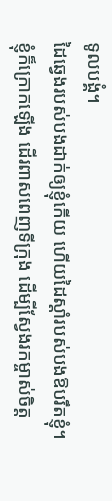ទូលបង្គំ។
ដៃឆ្វេងរបស់បងដាក់ឲ្យខ្ញុំកើយ ហើយដៃស្ដាំរបស់បងឱបរឹតខ្ញុំ។
ខ្ញុំក៏ក្រោកឡើង ដើរពាសពេញទីក្រុង ដើម្បីស្វែងរកម្ចាស់ចិត្ត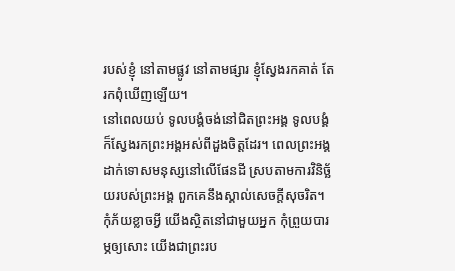របស់ខ្ញុំ នៅតាមផ្លូវ នៅតាមផ្សារ ខ្ញុំស្វែងរកគាត់ តែរកពុំឃើញឡើយ។
នៅពេលយប់ ទូលបង្គំចង់នៅជិតព្រះអង្គ ទូលបង្គំក៏ស្វែងរកព្រះអង្គអស់ពីដួងចិត្តដែរ។ ពេលព្រះអង្គដាក់ទោសមនុស្សនៅលើផែនដី ស្របតាមការវិនិច្ឆ័យរបស់ព្រះអង្គ ពួកគេនឹងស្គាល់សេចក្ដីសុចរិត។
កុំភ័យខ្លាចអ្វី យើងស្ថិតនៅជាមួយអ្នក កុំព្រួយបារម្ភឲ្យសោះ យើងជាព្រះរប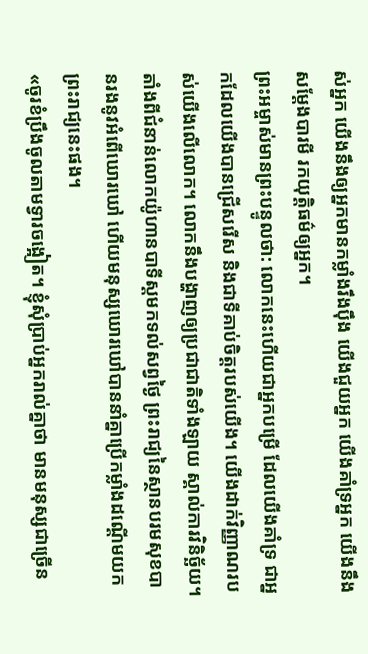ស់អ្នក យើងនឹងឲ្យអ្នកមានកម្លាំងរឹងប៉ឹង យើងជួយអ្នក យើងគាំទ្រអ្នក យើងនឹងសម្តែងបារមី រកយុត្តិធម៌ឲ្យអ្នក។
ព្រះអម្ចាស់មានព្រះបន្ទូលថា: លោកនេះហើយជាអ្នកបម្រើ ដែលយើងគាំទ្រ ជាអ្នកដែលយើងបានជ្រើសរើស និងជាទីគាប់ចិត្តរបស់យើង។ យើងដាក់វិញ្ញាណរបស់យើងលើលោក។ លោកនឹងបង្ហាញឲ្យប្រជាជាតិទាំងឡាយ ស្គាល់ការវិនិច្ឆ័យ។
តាំងពីជំនាន់លោកយ៉ូហានបាទីស្ដមកទល់សព្វថ្ងៃ ព្រះរាជ្យនៃស្ថានបរមសុខបានរងនូវអំពើឃោរឃៅ ហើយមនុស្សឃោរឃៅបាននាំគ្នាប្រើកម្លាំងដណ្ដើមយកព្រះរាជ្យនេះផង។
«ចូរខំប្រឹងចូលតាមទ្វារចង្អៀត។ ខ្ញុំសុំប្រាប់អ្នករាល់គ្នាថា មានមនុស្សជាច្រើន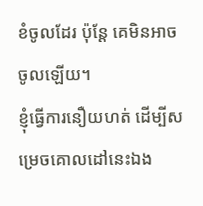ខំចូលដែរ ប៉ុន្តែ គេមិនអាចចូលឡើយ។
ខ្ញុំធ្វើការនឿយហត់ ដើម្បីសម្រេចគោលដៅនេះឯង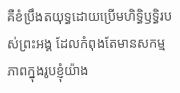គឺខំប្រឹងតយុទ្ធដោយប្រើមហិទ្ធិឫទ្ធិរបស់ព្រះអង្គ ដែលកំពុងតែមានសកម្មភាពក្នុងរូបខ្ញុំយ៉ាង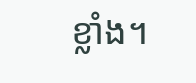ខ្លាំង។